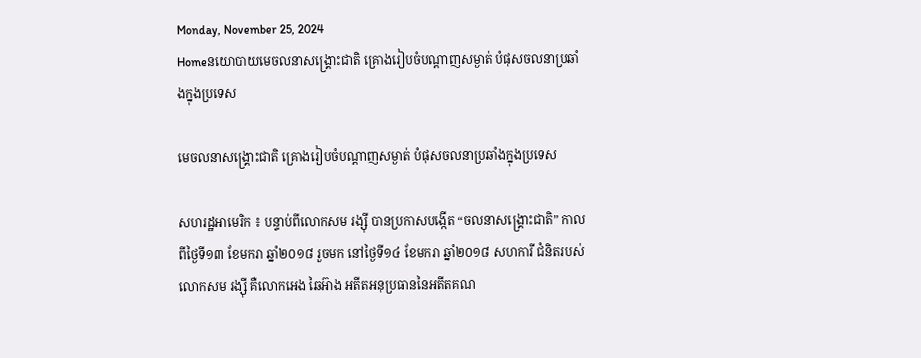Monday, November 25, 2024
Homeនយោបាយមេចលនាសង្គ្រោះជាតិ គ្រោងរៀបចំបណ្តាញសម្ងាត់ បំផុសចលនាប្រឆាំងក្នុងប្រទេស

មេចលនាសង្គ្រោះជាតិ គ្រោងរៀបចំបណ្តាញសម្ងាត់ បំផុសចលនាប្រឆាំងក្នុងប្រទេស

សហរដ្ឋអាមេរិក ៖ បន្ទាប់ពីលោកសម រង្ស៊ី បានប្រកាសបង្កើត “ចលនាសង្គ្រោះជាតិ” កាលពីថ្ងៃទី១៣ ខែមករា ឆ្នាំ២០១៨ រួចមក នៅថ្ងៃទី១៤ ខែមករា ឆ្នាំ២០១៨ សហការី ជំនិតរបស់លោកសម រង្ស៊ី គឺលោកអេង ឆៃអ៊ាង អតីតអនុប្រធាននៃអតីតគណ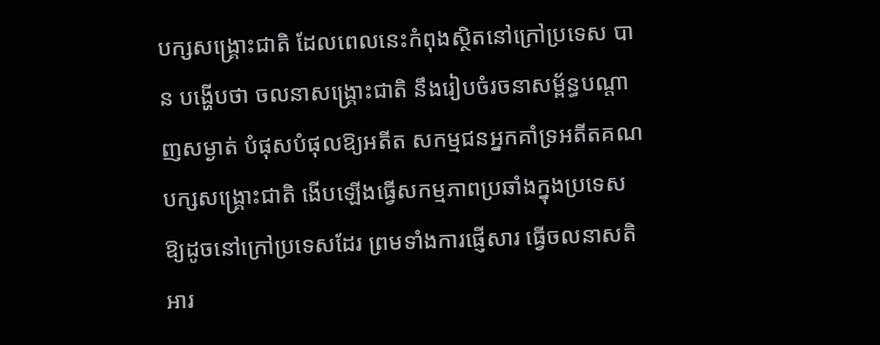បក្សសង្គ្រោះជាតិ ដែលពេលនេះកំពុងស្ថិតនៅក្រៅប្រទេស បាន បង្ហើបថា ចលនាសង្គ្រោះជាតិ នឹងរៀបចំរចនាសម្ព័ន្ធបណ្តាញសម្ងាត់ បំផុសបំផុលឱ្យអតីត សកម្មជនអ្នកគាំទ្រអតីតគណបក្សសង្គ្រោះជាតិ ងើបឡើងធ្វើសកម្មភាពប្រឆាំងក្នុងប្រទេស ឱ្យដូចនៅក្រៅប្រទេសដែរ ព្រមទាំងការផ្ញើសារ ធ្វើចលនាសតិអារ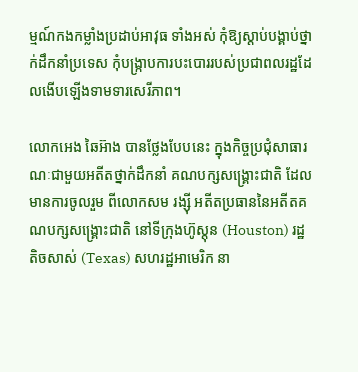ម្មណ៍កងកម្លាំងប្រដាប់អាវុធ ទាំងអស់ កុំឱ្យស្តាប់បង្គាប់ថ្នាក់ដឹកនាំប្រទេស កុំបង្ក្រាបការបះបោររបស់ប្រជាពលរដ្ឋដែលងើបឡើងទាមទារសេរីភាព។

លោកអេង ឆៃអ៊ាង បានថ្លែងបែបនេះ ក្នុងកិច្ចប្រជុំសាធារណៈជាមួយអតីតថ្នាក់ដឹកនាំ គណបក្សសង្គ្រោះជាតិ ដែលមានការចូលរួម ពីលោកសម រង្ស៊ី អតីតប្រធាននៃអតីតគណបក្សសង្គ្រោះជាតិ នៅទីក្រុងហ៊ូស្តុន (Houston) រដ្ឋតិចសាស់ (Texas) សហរដ្ឋអាមេរិក នា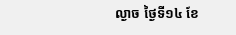ល្ងាច ថ្ងៃទី១៤ ខែ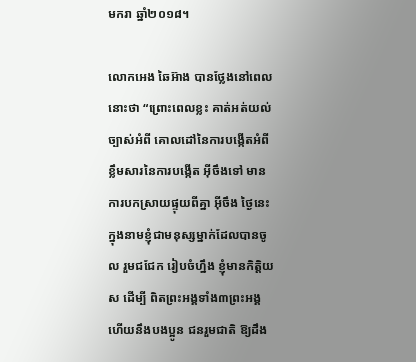មករា ឆ្នាំ២០១៨។

លោកអេង ឆៃអ៊ាង បានថ្លែងនៅពេល នោះថា “ព្រោះពេលខ្លះ គាត់អត់យល់ច្បាស់អំពី គោលដៅនៃការបង្កើតអំពីខ្លឹមសារនៃការបង្កើត អ៊ីចឹងទៅ មានការបកស្រាយផ្ទុយពីគ្នា អ៊ីចឹង ថ្ងៃនេះ ក្នុងនាមខ្ញុំជាមនុស្សម្នាក់ដែលបានចូល រួមជជែក រៀបចំហ្នឹង ខ្ញុំមានកិត្តិយស ដើម្បី ពិតព្រះអង្គទាំង៣ព្រះអង្គ ហើយនឹងបងប្អូន ជនរួមជាតិ ឱ្យដឹង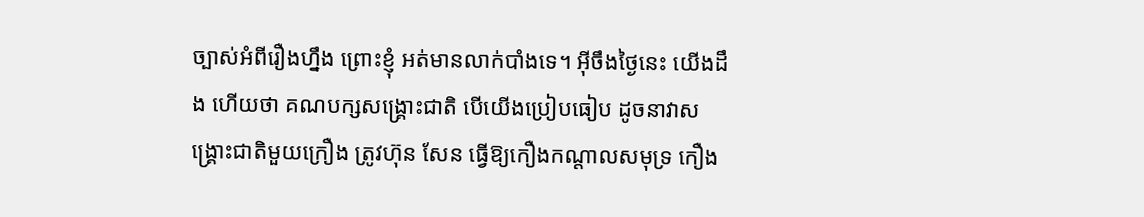ច្បាស់អំពីរឿងហ្នឹង ព្រោះខ្ញុំ អត់មានលាក់បាំងទេ។ អ៊ីចឹងថ្ងៃនេះ យើងដឹង ហើយថា គណបក្សសង្គ្រោះជាតិ បើយើងប្រៀបធៀប ដូចនាវាសង្គ្រោះជាតិមួយក្រឿង ត្រូវហ៊ុន សែន ធ្វើឱ្យកឿងកណ្តាលសមុទ្រ កឿង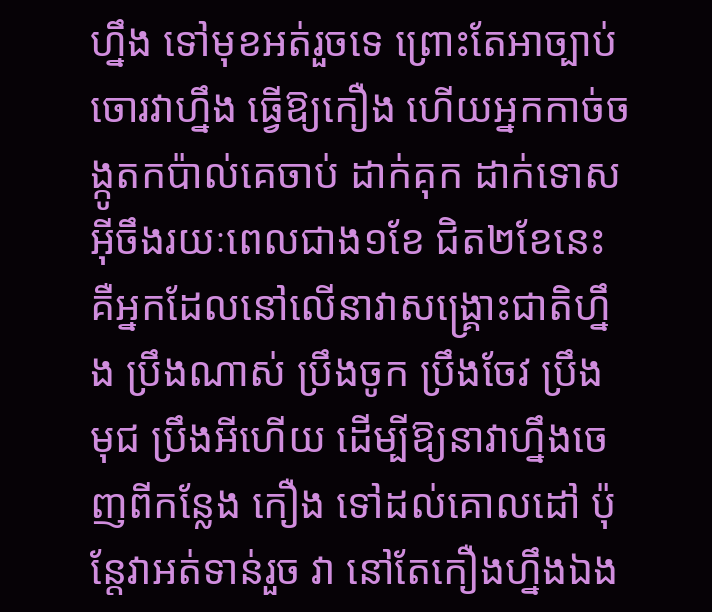ហ្នឹង ទៅមុខអត់រួចទេ ព្រោះតែអាច្បាប់ចោរវាហ្នឹង ធ្វើឱ្យកឿង ហើយអ្នកកាច់ចង្កូតកប៉ាល់គេចាប់ ដាក់គុក ដាក់ទោស អ៊ីចឹងរយៈពេលជាង១ខែ ជិត២ខែនេះ គឺអ្នកដែលនៅលើនាវាសង្គ្រោះជាតិហ្នឹង ប្រឹងណាស់ ប្រឹងចូក ប្រឹងចែវ ប្រឹង មុជ ប្រឹងអីហើយ ដើម្បីឱ្យនាវាហ្នឹងចេញពីកន្លែង កឿង ទៅដល់គោលដៅ ប៉ុន្តែវាអត់ទាន់រួច វា នៅតែកឿងហ្នឹងឯង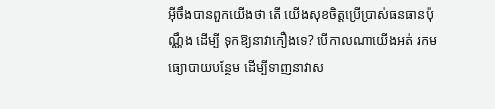អ៊ីចឹងបានពួកយើងថា តើ យើងសុខចិត្តប្រើប្រាស់ធនធានប៉ុណ្ណឹង ដើម្បី ទុកឱ្យនាវាកឿងទេ? បើកាលណាយើងអត់ រកមធ្យោបាយបន្ថែម ដើម្បីទាញនាវាស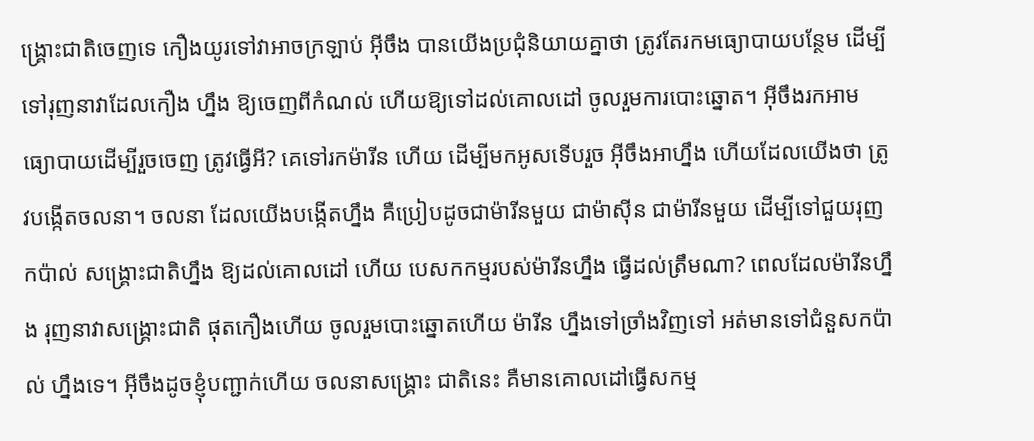ង្គ្រោះជាតិចេញទេ កឿងយូរទៅវាអាចក្រឡាប់ អ៊ីចឹង បានយើងប្រជុំនិយាយគ្នាថា ត្រូវតែរកមធ្យោបាយបន្ថែម ដើម្បីទៅរុញនាវាដែលកឿង ហ្នឹង ឱ្យចេញពីកំណល់ ហើយឱ្យទៅដល់គោលដៅ ចូលរួមការបោះឆ្នោត។ អ៊ីចឹងរកអាមធ្យោបាយដើម្បីរួចចេញ ត្រូវធ្វើអី? គេទៅរកម៉ារីន ហើយ ដើម្បីមកអូសទើបរួច អ៊ីចឹងអាហ្នឹង ហើយដែលយើងថា ត្រូវបង្កើតចលនា។ ចលនា ដែលយើងបង្កើតហ្នឹង គឺប្រៀបដូចជាម៉ារីនមួយ ជាម៉ាស៊ីន ជាម៉ារីនមួយ ដើម្បីទៅជួយរុញកប៉ាល់ សង្គ្រោះជាតិហ្នឹង ឱ្យដល់គោលដៅ ហើយ បេសកកម្មរបស់ម៉ារីនហ្នឹង ធ្វើដល់ត្រឹមណា? ពេលដែលម៉ារីនហ្នឹង រុញនាវាសង្គ្រោះជាតិ ផុតកឿងហើយ ចូលរួមបោះឆ្នោតហើយ ម៉ារីន ហ្នឹងទៅច្រាំងវិញទៅ អត់មានទៅជំនួសកប៉ាល់ ហ្នឹងទេ។ អ៊ីចឹងដូចខ្ញុំបញ្ជាក់ហើយ ចលនាសង្គ្រោះ ជាតិនេះ គឺមានគោលដៅធ្វើសកម្ម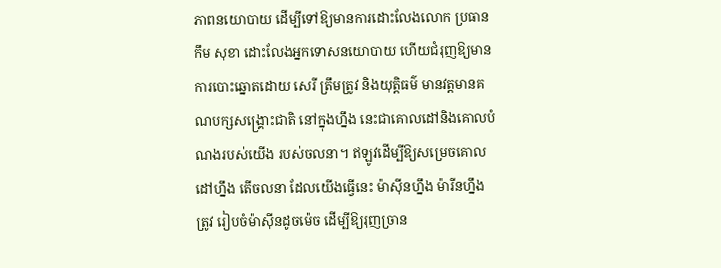ភាពនយោបាយ ដើម្បីទៅឱ្យមានការដោះលែងលោក ប្រធានកឹម សុខា ដោះលែងអ្នកទោសនយោបាយ ហើយជំរុញឱ្យមានការបោះឆ្នោតដោយ សេរី ត្រឹមត្រូវ និងយុត្តិធម៌ មានវត្តមានគណបក្សសង្គ្រោះជាតិ នៅក្នុងហ្នឹង នេះជាគោលដៅនិងគោលបំណងរបស់យើង របស់ចលនា។ ឥឡូវដើម្បីឱ្យសម្រេចគោលដៅហ្នឹង តើចលនា ដែលយើងធ្វើនេះ ម៉ាស៊ីនហ្នឹង ម៉ារីនហ្នឹងត្រូវ រៀបចំម៉ាស៊ីនដូចម៉េច ដើម្បីឱ្យរុញច្រាន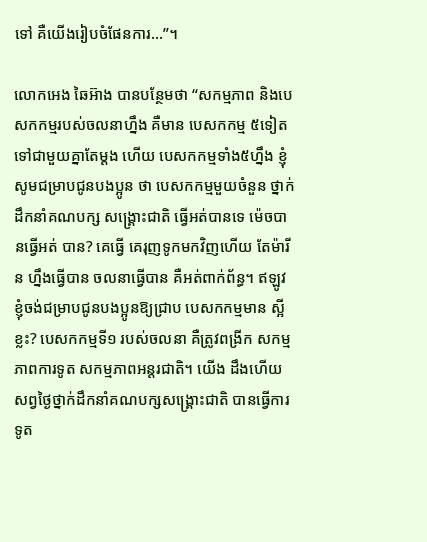ទៅ គឺយើងរៀបចំផែនការ…”។

លោកអេង ឆៃអ៊ាង បានបន្ថែមថា “សកម្មភាព និងបេសកកម្មរបស់ចលនាហ្នឹង គឺមាន បេសកកម្ម ៥ទៀត ទៅជាមួយគ្នាតែម្តង ហើយ បេសកកម្មទាំង៥ហ្នឹង ខ្ញុំសូមជម្រាបជូនបងប្អូន ថា បេសកកម្មមួយចំនួន ថ្នាក់ដឹកនាំគណបក្ស សង្គ្រោះជាតិ ធ្វើអត់បានទេ ម៉េចបានធ្វើអត់ បាន? គេធ្វើ គេរុញទូកមកវិញហើយ តែម៉ារីន ហ្នឹងធ្វើបាន ចលនាធ្វើបាន គឺអត់ពាក់ព័ន្ធ។ ឥឡូវ ខ្ញុំចង់ជម្រាបជូនបងប្អូនឱ្យជ្រាប បេសកកម្មមាន ស្អីខ្លះ? បេសកកម្មទី១ របស់ចលនា គឺត្រូវពង្រីក សកម្មភាពការទូត សកម្មភាពអន្តរជាតិ។ យើង ដឹងហើយ សព្វថ្ងៃថ្នាក់ដឹកនាំគណបក្សសង្គ្រោះជាតិ បានធ្វើការទូត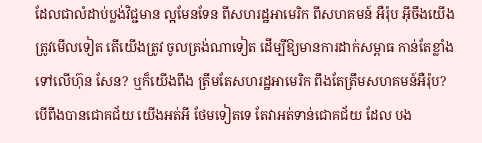ដែលជាលំដាប់ប្លង់វិជ្ជមាន ល្អមែនទែន ពីសហរដ្ឋអាមេរិក ពីសហគមន៍ អឺរ៉ុប អ៊ីចឹងយើងត្រូវមើលទៀត តើយើងត្រូវ ចូលត្រង់ណាទៀត ដើម្បីឱ្យមានការដាក់សម្ពាធ កាន់តែខ្លាំងទៅលើហ៊ុន សែន? ឬក៏យើងពឹង ត្រឹមតែសហរដ្ឋអាមេរិក ពឹងតែត្រឹមសហគមន៍អឺរ៉ុប? បើពឹងបានជោគជ័យ យើងអត់អី ថែមទៀតទេ តែវាអត់ទាន់ជោគជ័យ ដែល បង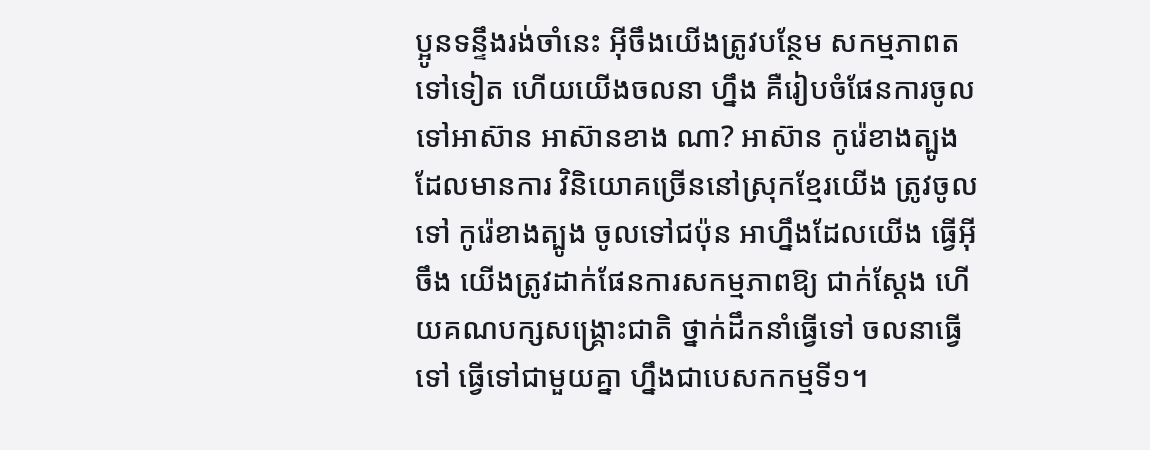ប្អូនទន្ទឹងរង់ចាំនេះ អ៊ីចឹងយើងត្រូវបន្ថែម សកម្មភាពតទៅទៀត ហើយយើងចលនា ហ្នឹង គឺរៀបចំផែនការចូលទៅអាស៊ាន អាស៊ានខាង ណា? អាស៊ាន កូរ៉េខាងត្បូង ដែលមានការ វិនិយោគច្រើននៅស្រុកខ្មែរយើង ត្រូវចូលទៅ កូរ៉េខាងត្បូង ចូលទៅជប៉ុន អាហ្នឹងដែលយើង ធ្វើអ៊ីចឹង យើងត្រូវដាក់ផែនការសកម្មភាពឱ្យ ជាក់ស្តែង ហើយគណបក្សសង្គ្រោះជាតិ ថ្នាក់ដឹកនាំធ្វើទៅ ចលនាធ្វើទៅ ធ្វើទៅជាមួយគ្នា ហ្នឹងជាបេសកកម្មទី១។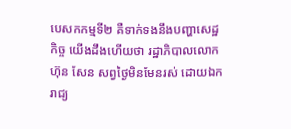បេសកកម្មទី២ គឺទាក់ទងនឹងបញ្ហាសេដ្ឋកិច្ច យើងដឹងហើយថា រដ្ឋាភិបាលលោកហ៊ុន សែន សព្វថ្ងៃមិនមែនរស់ ដោយឯករាជ្យ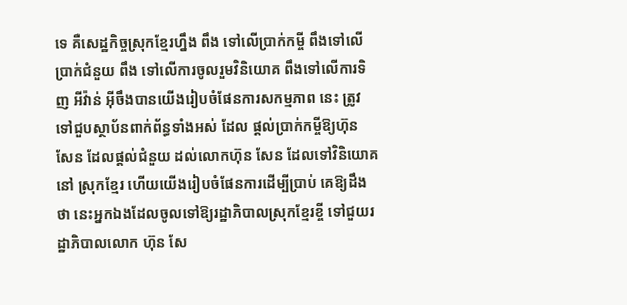ទេ គឺសេដ្ឋកិច្ចស្រុកខ្មែរហ្នឹង ពឹង ទៅលើប្រាក់កម្ចី ពឹងទៅលើប្រាក់ជំនួយ ពឹង ទៅលើការចូលរួមវិនិយោគ ពឹងទៅលើការទិញ អីវ៉ាន់ អ៊ីចឹងបានយើងរៀបចំផែនការសកម្មភាព នេះ ត្រូវទៅជួបស្ថាប័នពាក់ព័ន្ធទាំងអស់ ដែល ផ្តល់ប្រាក់កម្ចីឱ្យហ៊ុន សែន ដែលផ្តល់ជំនួយ ដល់លោកហ៊ុន សែន ដែលទៅវិនិយោគនៅ ស្រុកខ្មែរ ហើយយើងរៀបចំផែនការដើម្បីប្រាប់ គេឱ្យដឹងថា នេះអ្នកឯងដែលចូលទៅឱ្យរដ្ឋាភិបាលស្រុកខ្មែរខ្ចី ទៅជួយរដ្ឋាភិបាលលោក ហ៊ុន សែ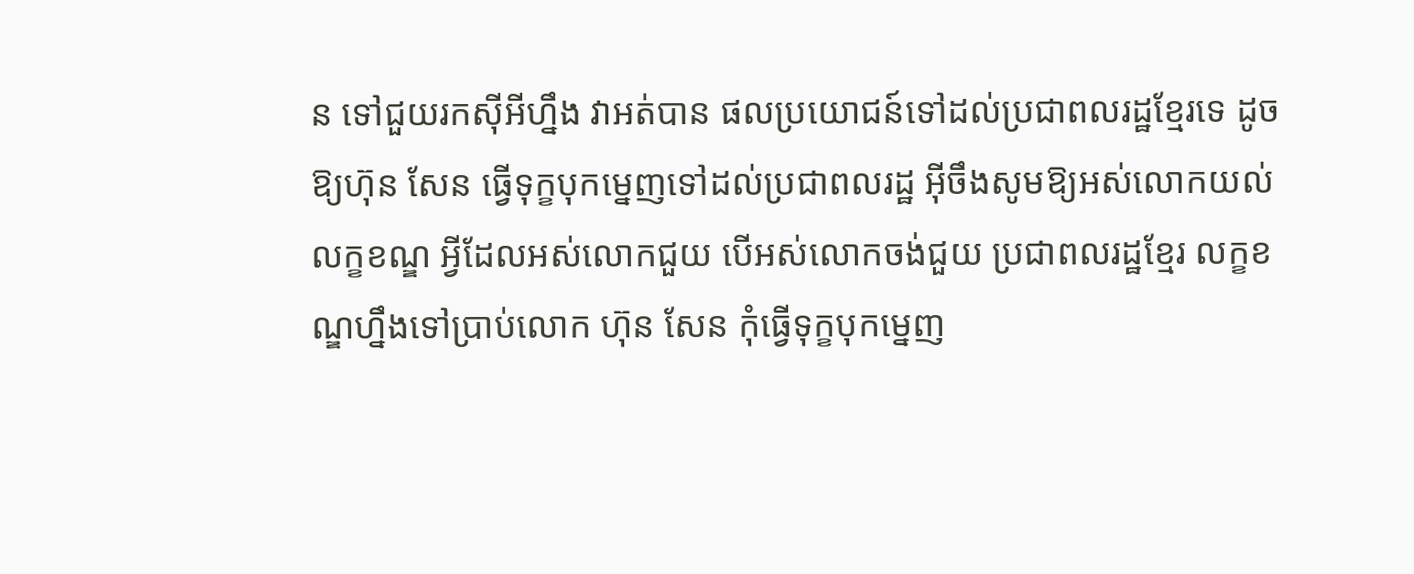ន ទៅជួយរកស៊ីអីហ្នឹង វាអត់បាន ផលប្រយោជន៍ទៅដល់ប្រជាពលរដ្ឋខ្មែរទេ ដូចឱ្យហ៊ុន សែន ធ្វើទុក្ខបុកម្នេញទៅដល់ប្រជាពលរដ្ឋ អ៊ីចឹងសូមឱ្យអស់លោកយល់លក្ខខណ្ឌ អ្វីដែលអស់លោកជួយ បើអស់លោកចង់ជួយ ប្រជាពលរដ្ឋខ្មែរ លក្ខខណ្ឌហ្នឹងទៅប្រាប់លោក ហ៊ុន សែន កុំធ្វើទុក្ខបុកម្នេញ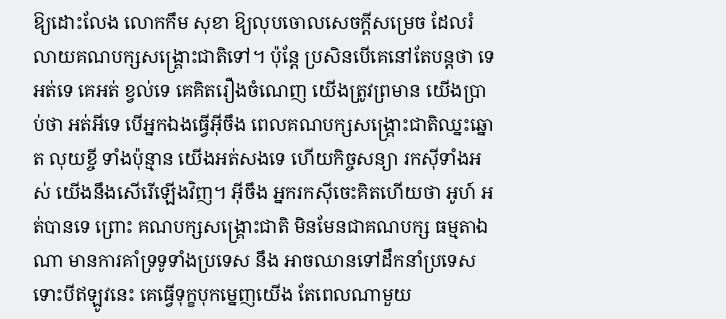ឱ្យដោះលែង លោកកឹម សុខា ឱ្យលុបចោលសេចក្តីសម្រេច ដែលរំលាយគណបក្សសង្គ្រោះជាតិទៅ។ ប៉ុន្តែ ប្រសិនបើគេនៅតែបន្តថា ទេ អត់ទេ គេអត់ ខ្វល់ទេ គេគិតរឿងចំណេញ យើងត្រូវព្រមាន យើងប្រាប់ថា អត់អីទេ បើអ្នកឯងធ្វើអ៊ីចឹង ពេលគណបក្សសង្គ្រោះជាតិឈ្នះឆ្នោត លុយខ្ចី ទាំងប៉ុន្មាន យើងអត់សងទេ ហើយកិច្ចសន្យា រកស៊ីទាំងអស់ យើងនឹងសើរើឡើងវិញ។ អ៊ីចឹង អ្នករកស៊ីចេះគិតហើយថា អូហ៍ អត់បានទេ ព្រោះ គណបក្សសង្គ្រោះជាតិ មិនមែនជាគណបក្ស ធម្មតាឯណា មានការគាំទ្រទូទាំងប្រទេស នឹង អាចឈានទៅដឹកនាំប្រទេស ទោះបីឥឡូវនេះ គេធ្វើទុក្ខបុកម្នេញយើង តែពេលណាមួយ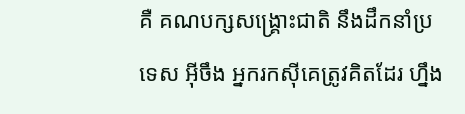គឺ គណបក្សសង្គ្រោះជាតិ នឹងដឹកនាំប្រទេស អ៊ីចឹង អ្នករកស៊ីគេត្រូវគិតដែរ ហ្នឹង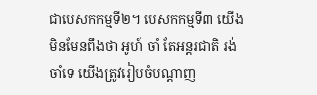ជាបេសកកម្មទី២។ បេសកកម្មទី៣ យើងមិនមែនពឹងថា អូហ៍ ចាំ តែអន្តរជាតិ រង់ចាំទេ យើងត្រូវរៀបចំបណ្តាញ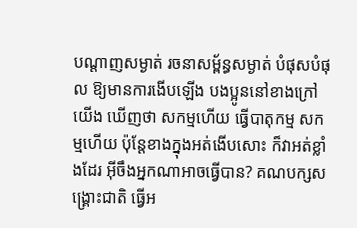បណ្តាញសម្ងាត់ រចនាសម្ព័ន្ធសម្ងាត់ បំផុសបំផុល ឱ្យមានការងើបឡើង បងប្អូននៅខាងក្រៅយើង ឃើញថា សកម្មហើយ ធ្វើបាតុកម្ម សកម្មហើយ ប៉ុន្តែខាងក្នុងអត់ងើបសោះ ក៏វាអត់ខ្លាំងដែរ អ៊ីចឹងអ្នកណាអាចធ្វើបាន? គណបក្សសង្គ្រោះជាតិ ធ្វើអ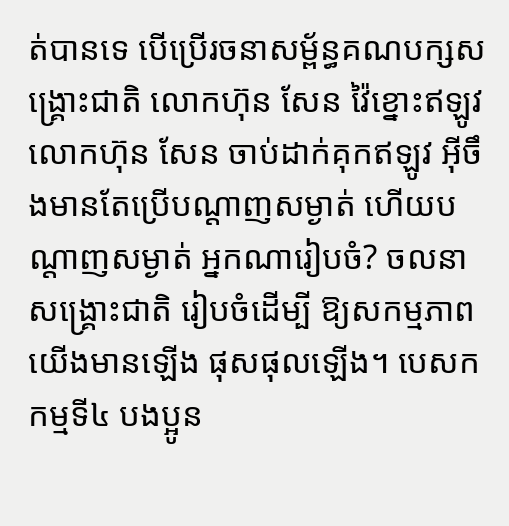ត់បានទេ បើប្រើរចនាសម្ព័ន្ធគណបក្សសង្គ្រោះជាតិ លោកហ៊ុន សែន វ៉ៃខ្នោះឥឡូវ លោកហ៊ុន សែន ចាប់ដាក់គុកឥឡូវ អ៊ីចឹងមានតែប្រើបណ្តាញសម្ងាត់ ហើយបណ្តាញសម្ងាត់ អ្នកណារៀបចំ? ចលនាសង្គ្រោះជាតិ រៀបចំដើម្បី ឱ្យសកម្មភាពយើងមានឡើង ផុសផុលឡើង។ បេសកកម្មទី៤ បងប្អូន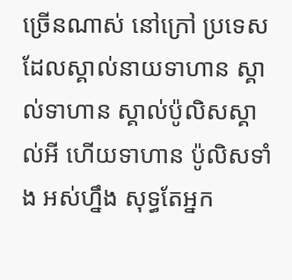ច្រើនណាស់ នៅក្រៅ ប្រទេស ដែលស្គាល់នាយទាហាន ស្គាល់ទាហាន ស្គាល់ប៉ូលិសស្គាល់អី ហើយទាហាន ប៉ូលិសទាំង អស់ហ្នឹង សុទ្ធតែអ្នក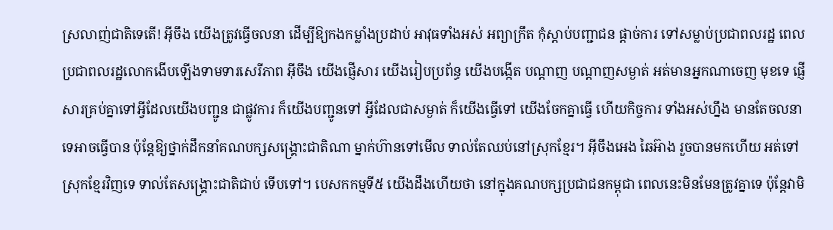ស្រលាញ់ជាតិទេតើ! អ៊ីចឹង យើងត្រូវធ្វើចលនា ដើម្បីឱ្យកងកម្លាំងប្រដាប់ អាវុធទាំងអស់ អព្យាក្រឹត កុំស្តាប់បញ្ជាជន ផ្តាច់ការ ទៅសម្លាប់ប្រជាពលរដ្ឋ ពេលប្រជាពលរដ្ឋលោកងើបឡើងទាមទារសេរីភាព អ៊ីចឹង យើងផ្ញើសារ យើងរៀបប្រព័ន្ធ យើងបង្កើត បណ្តាញ បណ្តាញសម្ងាត់ អត់មានអ្នកណាចេញ មុខទេ ផ្ញើសារគ្រប់គ្នាទៅអ្វីដែលយើងបញ្ជូន ជាផ្លូវការ ក៏យើងបញ្ជូនទៅ អ្វីដែលជាសម្ងាត់ ក៏យើងធ្វើទៅ យើងចែកគ្នាធ្វើ ហើយកិច្ចការ ទាំងអស់ហ្នឹង មានតែចលនាទេអាចធ្វើបាន ប៉ុន្តែឱ្យថ្នាក់ដឹកនាំគណបក្សសង្គ្រោះជាតិណា ម្នាក់ហ៊ានទៅមើល ទាល់តែឈប់នៅស្រុកខ្មែរ។ អ៊ីចឹងអេង ឆៃអ៊ាង រួចបានមកហើយ អត់ទៅ ស្រុកខ្មែរវិញទេ ទាល់តែសង្គ្រោះជាតិជាប់ ទើបទៅ។ បេសកកម្មទី៥ យើងដឹងហើយថា នៅក្នុងគណបក្សប្រជាជនកម្ពុជា ពេលនេះមិនមែនត្រូវគ្នាទេ ប៉ុន្តែវាមិ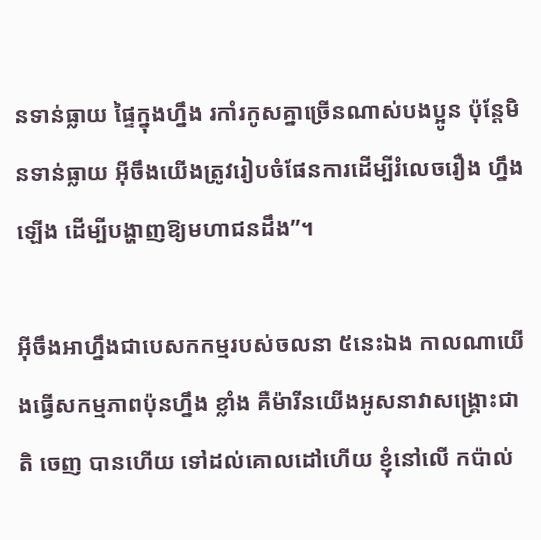នទាន់ធ្លាយ ផ្ទៃក្នុងហ្នឹង រកាំរកូសគ្នាច្រើនណាស់បងប្អូន ប៉ុន្តែមិនទាន់ធ្លាយ អ៊ីចឹងយើងត្រូវរៀបចំផែនការដើម្បីរំលេចរឿង ហ្នឹងឡើង ដើម្បីបង្ហាញឱ្យមហាជនដឹង”។

អ៊ីចឹងអាហ្នឹងជាបេសកកម្មរបស់ចលនា ៥នេះឯង កាលណាយើងធ្វើសកម្មភាពប៉ុនហ្នឹង ខ្លាំង គឺម៉ារីនយើងអូសនាវាសង្គ្រោះជាតិ ចេញ បានហើយ ទៅដល់គោលដៅហើយ ខ្ញុំនៅលើ កប៉ាល់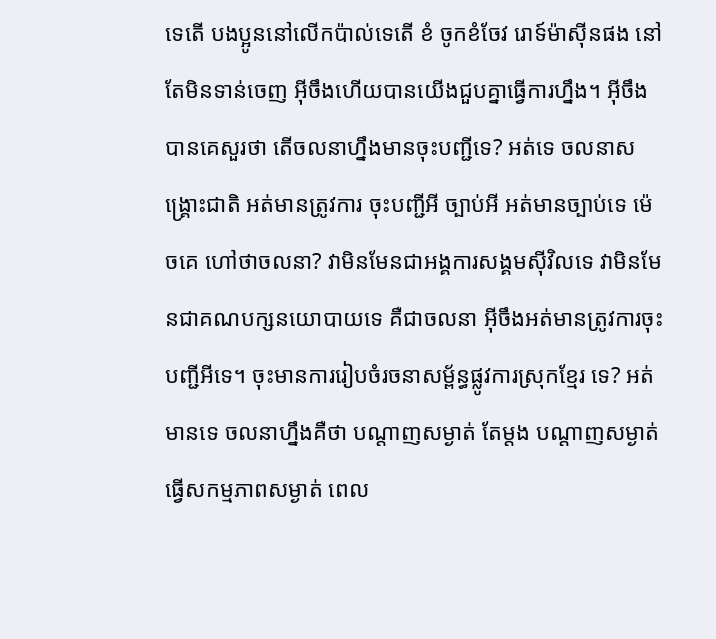ទេតើ បងប្អូននៅលើកប៉ាល់ទេតើ ខំ ចូកខំចែវ រោទ៍ម៉ាស៊ីនផង នៅតែមិនទាន់ចេញ អ៊ីចឹងហើយបានយើងជួបគ្នាធ្វើការហ្នឹង។ អ៊ីចឹង បានគេសួរថា តើចលនាហ្នឹងមានចុះបញ្ជីទេ? អត់ទេ ចលនាសង្គ្រោះជាតិ អត់មានត្រូវការ ចុះបញ្ជីអី ច្បាប់អី អត់មានច្បាប់ទេ ម៉េចគេ ហៅថាចលនា? វាមិនមែនជាអង្គការសង្គមស៊ីវិលទេ វាមិនមែនជាគណបក្សនយោបាយទេ គឺជាចលនា អ៊ីចឹងអត់មានត្រូវការចុះបញ្ជីអីទេ។ ចុះមានការរៀបចំរចនាសម្ព័ន្ធផ្លូវការស្រុកខ្មែរ ទេ? អត់មានទេ ចលនាហ្នឹងគឺថា បណ្តាញសម្ងាត់ តែម្តង បណ្តាញសម្ងាត់ ធ្វើសកម្មភាពសម្ងាត់ ពេល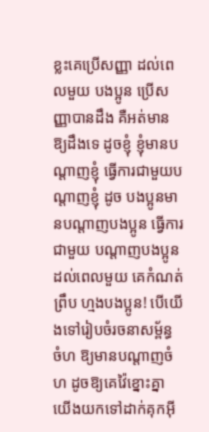ខ្លះគេប្រើសញ្ញា ដល់ពេលមួយ បងប្អូន ប្រើសញ្ញាបានដឹង គឺអត់មានឱ្យដឹងទេ ដូចខ្ញុំ ខ្ញុំមានបណ្តាញខ្ញុំ ធ្វើការជាមួយបណ្តាញខ្ញុំ ដូច បងប្អូនមានបណ្តាញបងប្អូន ធ្វើការជាមួយ បណ្តាញបងប្អូន ដល់ពេលមួយ គេកំណត់ព្រឹប ហ្មងបងប្អូន! បើយើងទៅរៀបចំរចនាសម្ព័ន្ធ ចំហ ឱ្យមានបណ្តាញចំហ ដូចឱ្យគេវ៉ៃខ្នោះគ្នា យើងយកទៅដាក់គុកអ៊ី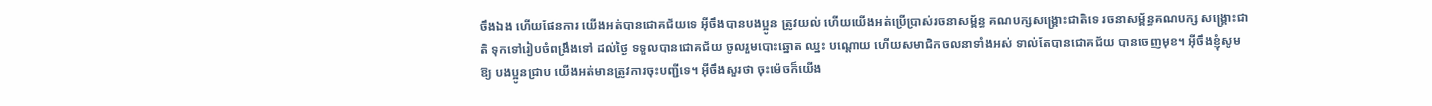ចឹងឯង ហើយផែនការ យើងអត់បានជោគជ័យទេ អ៊ីចឹងបានបងប្អូន ត្រូវយល់ ហើយយើងអត់ប្រើប្រាស់រចនាសម្ព័ន្ធ គណបក្សសង្គ្រោះជាតិទេ រចនាសម្ព័ន្ធគណបក្ស សង្គ្រោះជាតិ ទុកទៅរៀបចំពង្រឹងទៅ ដល់ថ្ងៃ ទទួលបានជោគជ័យ ចូលរួមបោះឆ្នោត ឈ្នះ បណ្តោយ ហើយសមាជិកចលនាទាំងអស់ ទាល់តែបានជោគជ័យ បានចេញមុខ។ អ៊ីចឹងខ្ញុំសូមឱ្យ បងប្អូនជ្រាប យើងអត់មានត្រូវការចុះបញ្ជីទេ។ អ៊ីចឹងសួរថា ចុះម៉េចក៏យើង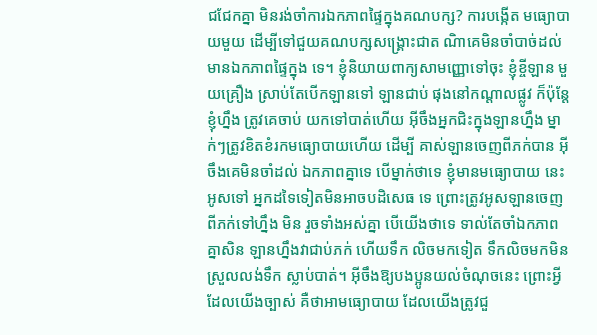ជជែកគ្នា មិនរង់ចាំការឯកភាពផ្ទៃក្នុងគណបក្ស? ការបង្កើត មធ្យោបាយមួយ ដើម្បីទៅជួយគណបក្សសង្គ្រោះជាត ណិាគេមិនចាំបាច់ដល់មានឯកភាពផ្ទៃក្នុង ទេ។ ខ្ញុំនិយាយពាក្យសាមញ្ញោទៅចុះ ខ្ញុំខ្ចីឡាន មួយគ្រឿង ស្រាប់តែបើកឡានទៅ ឡានជាប់ ផុងនៅកណ្តាលផ្លូវ ក៏ប៉ុន្តែខ្ញុំហ្នឹង ត្រូវគេចាប់ យកទៅបាត់ហើយ អ៊ីចឹងអ្នកជិះក្នុងឡានហ្នឹង ម្នាក់ៗត្រូវខិតខំរកមធ្យោបាយហើយ ដើម្បី គាស់ឡានចេញពីភក់បាន អ៊ីចឹងគេមិនចាំដល់ ឯកភាពគ្នាទេ បើម្នាក់ថាទេ ខ្ញុំមានមធ្យោបាយ នេះ អូសទៅ អ្នកដទៃទៀតមិនអាចបដិសេធ ទេ ព្រោះត្រូវអូសឡានចេញពីភក់ទៅហ្នឹង មិន រួចទាំងអស់គ្នា បើយើងថាទេ ទាល់តែចាំឯកភាពគ្នាសិន ឡានហ្នឹងវាជាប់ភក់ ហើយទឹក លិចមកទៀត ទឹកលិចមកមិនស្រួលលង់ទឹក ស្លាប់បាត់។ អ៊ីចឹងឱ្យបងប្អូនយល់ចំណុចនេះ ព្រោះអ្វីដែលយើងច្បាស់ គឺថាអាមធ្យោបាយ ដែលយើងត្រូវជួ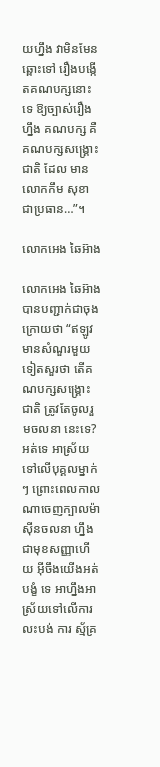យហ្នឹង វាមិនមែនឆ្ពោះទៅ រឿងបង្កើតគណបក្សនោះទេ ឱ្យច្បាស់រឿង ហ្នឹង គណបក្ស គឺគណបក្សសង្គ្រោះជាតិ ដែល មានលោកកឹម សុខា ជាប្រធាន…”។

លោកអេង ឆៃអ៊ាង

លោកអេង ឆៃអ៊ាង បានបញ្ជាក់ជាចុង ក្រោយថា “ឥឡូវ មានសំណួរមួយទៀតសួរថា តើគណបក្សសង្គ្រោះជាតិ ត្រូវតែចូលរួមចលនា នេះទេ? អត់ទេ អាស្រ័យទៅលើបុគ្គលម្នាក់ៗ ព្រោះពេលកាលណាចេញក្បាលម៉ាស៊ីនចលនា ហ្នឹង ជាមុខសញ្ញាហើយ អ៊ីចឹងយើងអត់បង្ខំ ទេ អាហ្នឹងអាស្រ័យទៅលើការលះបង់ ការ ស្ម័គ្រ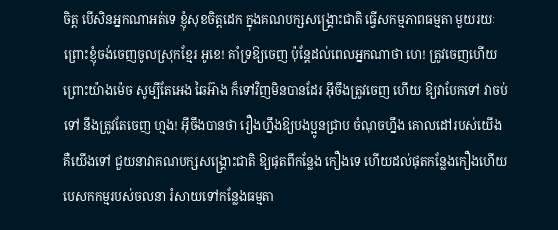ចិត្ត បើសិនអ្នកណាអត់ទេ ខ្ញុំសុខចិត្តដេក ក្នុងគណបក្សសង្គ្រោះជាតិ ធ្វើសកម្មភាពធម្មតា មួយរយៈ ព្រោះខ្ញុំចង់ចេញចូលស្រុកខ្មែរ អូខេ! គាំទ្រឱ្យចេញ ប៉ុន្តែដល់ពេលអ្នកណាថា ហេ! ត្រូវចេញហើយ ព្រោះយ៉ាងម៉េច សូម្បីតែអេង ឆៃអ៊ាង ក៏ទៅវិញមិនបានដែរ អ៊ីចឹងត្រូវចេញ ហើយ ឱ្យវាបែកទៅ វាចប់ទៅ នឹងត្រូវតែចេញ ហ្មង! អ៊ីចឹងបានថា រឿងហ្នឹងឱ្យបងប្អូនជ្រាប ចំណុចហ្នឹង គោលដៅរបស់យើង គឺយើងទៅ ជួយនាវាគណបក្សសង្គ្រោះជាតិ ឱ្យផុតពីកន្លែង កឿងទេ ហើយដល់ផុតកន្លែងកឿងហើយ បេសកកម្មរបស់ចលនា រំសាយទៅកន្លែងធម្មតា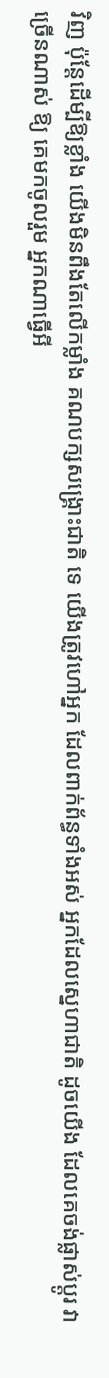វិញ ប៉ុន្តែដើម្បីឱ្យខ្លាំង យើងមិនពឹងតែលើកម្លាំង គណបក្សសង្គ្រោះជាតិ ទេ យើងត្រូវហៅអ្នក ដែលពាក់ព័ន្ធទាំងអស់ អ្នកដែលស្នេហាជាតិ ដូចយើង ដែលគេចង់ផ្លាស់ប្តូរ វាច្រើនណាស់ ឱ្យ គេមកចូលរួម អ្នកណាធ្វើអី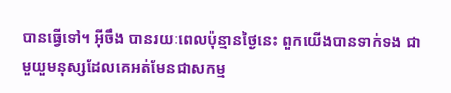បានធ្វើទៅ។ អ៊ីចឹង បានរយៈពេលប៉ុន្មានថ្ងៃនេះ ពួកយើងបានទាក់ទង ជាមួយួមនុស្សដែលគេអត់មែនជាសកម្ម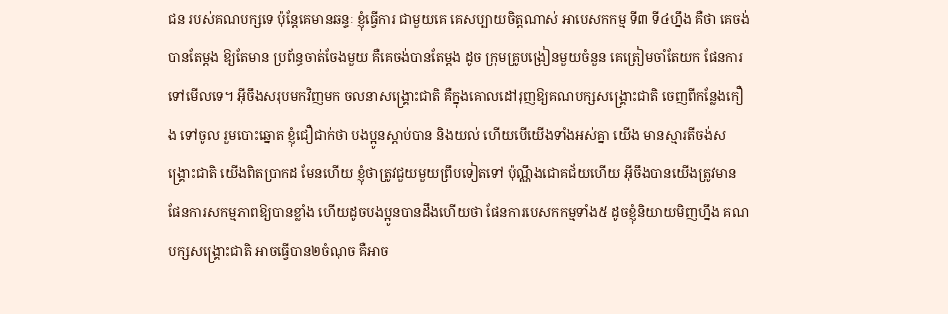ជន របស់គណបក្សទេ ប៉ុន្តែគេមានឆន្ទៈ ខ្ញុំធ្វើការ ជាមួយគេ គេសប្បាយចិត្តណាស់ អាបេសកកម្ម ទី៣ ទី៤ហ្នឹង គឺថា គេចង់បានតែម្តង ឱ្យតែមាន ប្រព័ន្ធចាត់ចែងមួយ គឺគេចង់បានតែម្តង ដូច ក្រុមគ្រូបង្រៀនមួយចំនួន គេត្រៀមចាំតែយក ផែនការទៅមើលទេ។ អ៊ីចឹងសរុបមកវិញមក ចលនាសង្គ្រោះជាតិ គឺក្នុងគោលដៅរុញឱ្យគណបក្សសង្គ្រោះជាតិ ចេញពីកន្លែងកឿង ទៅចូល រួមបោះឆ្នោត ខ្ញុំជឿជាក់ថា បងប្អូនស្តាប់បាន និងយល់ ហើយបើយើងទាំងអស់គ្នា យើង មានស្មារតីចង់សង្គ្រោះជាតិ យើងពិតប្រាកដ មែនហើយ ខ្ញុំថាត្រូវជួយមួយព្រឹបទៀតទៅ ប៉ុណ្ណឹងជោគជ័យហើយ អ៊ីចឹងបានយើងត្រូវមាន ផែនការសកម្មភាពឱ្យបានខ្លាំង ហើយដូចបងប្អូនបានដឹងហើយថា ផែនការបេសកកម្មទាំង៥ ដូចខ្ញុំនិយាយមិញហ្នឹង គណបក្សសង្គ្រោះជាតិ អាចធ្វើបាន២ចំណុច គឺអាច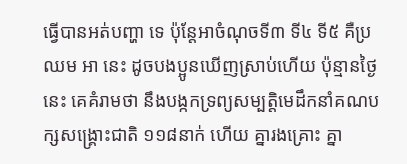ធ្វើបានអត់បញ្ហា ទេ ប៉ុន្តែអាចំណុចទី៣ ទី៤ ទី៥ គឺប្រឈម អា នេះ ដូចបងប្អូនឃើញស្រាប់ហើយ ប៉ុន្មានថ្ងៃ នេះ គេគំរាមថា នឹងបង្កកទ្រព្យសម្បត្តិមេដឹកនាំគណបក្សសង្គ្រោះជាតិ ១១៨នាក់ ហើយ គ្នារងគ្រោះ គ្នា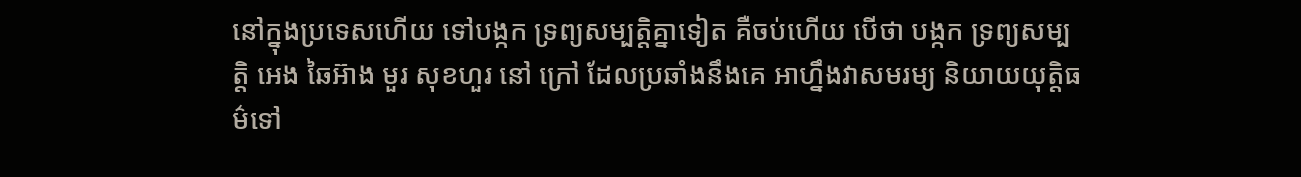នៅក្នុងប្រទេសហើយ ទៅបង្កក ទ្រព្យសម្បត្តិគ្នាទៀត គឺចប់ហើយ បើថា បង្កក ទ្រព្យសម្បត្តិ អេង ឆៃអ៊ាង មួរ សុខហួរ នៅ ក្រៅ ដែលប្រឆាំងនឹងគេ អាហ្នឹងវាសមរម្យ និយាយយុត្តិធម៌ទៅ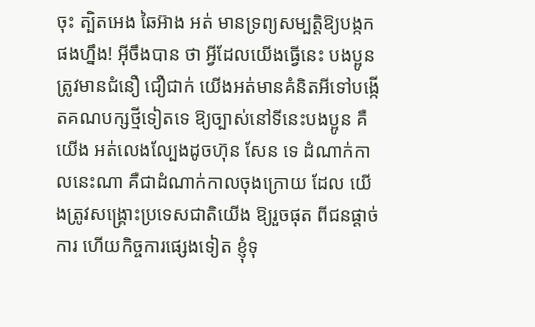ចុះ ត្បិតអេង ឆៃអ៊ាង អត់ មានទ្រព្យសម្បត្តិឱ្យបង្កកផងហ្នឹង! អ៊ីចឹងបាន ថា អ្វីដែលយើងធ្វើនេះ បងប្អូនត្រូវមានជំនឿ ជឿជាក់ យើងអត់មានគំនិតអីទៅបង្កើតគណបក្សថ្មីទៀតទេ ឱ្យច្បាស់នៅទីនេះបងប្អូន គឺយើង អត់លេងល្បែងដូចហ៊ុន សែន ទេ ដំណាក់កាលនេះណា គឺជាដំណាក់កាលចុងក្រោយ ដែល យើងត្រូវសង្គ្រោះប្រទេសជាតិយើង ឱ្យរួចផុត ពីជនផ្តាច់ការ ហើយកិច្ចការផ្សេងទៀត ខ្ញុំទុ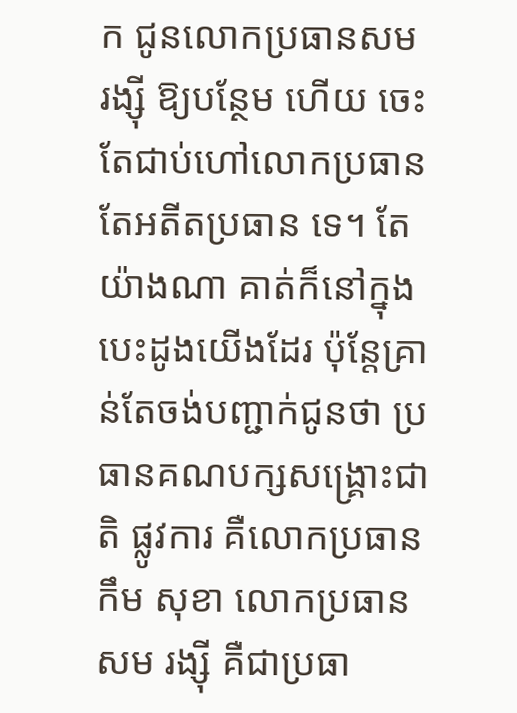ក ជូនលោកប្រធានសម រង្ស៊ី ឱ្យបន្ថែម ហើយ ចេះតែជាប់ហៅលោកប្រធាន តែអតីតប្រធាន ទេ។ តែយ៉ាងណា គាត់ក៏នៅក្នុងបេះដូងយើងដែរ ប៉ុន្តែគ្រាន់តែចង់បញ្ជាក់ជូនថា ប្រធានគណបក្សសង្គ្រោះជាតិ ផ្លូវការ គឺលោកប្រធាន កឹម សុខា លោកប្រធាន សម រង្ស៊ី គឺជាប្រធា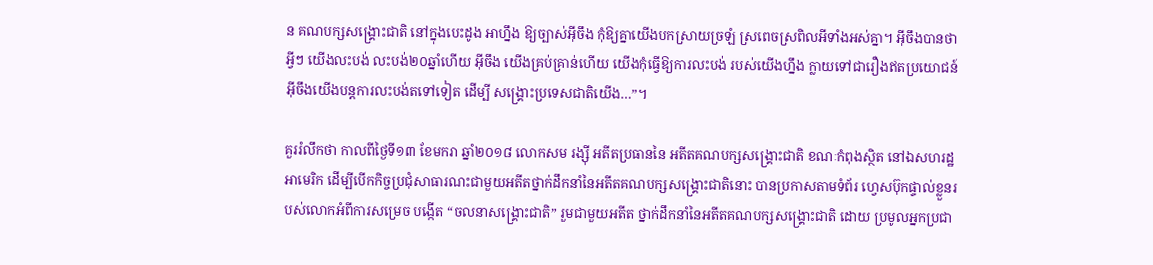ន គណបក្សសង្គ្រោះជាតិ នៅក្នុងបេះដូង អាហ្នឹង ឱ្យច្បាស់អ៊ីចឹង កុំឱ្យគ្នាយើងបកស្រាយច្រឡំ ស្រពេចស្រពិលអីទាំងអស់គ្នា។ អ៊ីចឹងបានថា អ្វីៗ យើងលះបង់ លះបង់២០ឆ្នាំហើយ អ៊ីចឹង យើងគ្រប់គ្រាន់ហើយ យើងកុំធ្វើឱ្យការលះបង់ របស់យើងហ្នឹង ក្លាយទៅជារឿងឥតប្រយោជន៍ អ៊ីចឹងយើងបន្តការលះបង់តទៅទៀត ដើម្បី សង្គ្រោះប្រទេសជាតិយើង…”។

គួររំលឹកថា កាលពីថ្ងៃទី១៣ ខែមករា ឆ្នាំ២០១៨ លោកសម រង្ស៊ី អតីតប្រធាននៃ អតីតគណបក្សសង្គ្រោះជាតិ ខណៈកំពុងស្ថិត នៅឯសហរដ្ឋអាមេរិក ដើម្បីបើកកិច្ចប្រជុំសាធារណះជាមួយអតីតថ្នាក់ដឹកនាំនៃអតីតគណបក្សសង្គ្រោះជាតិនោះ បានប្រកាសតាមទំព័រ ហ្វេសប៊ុកផ្ទាល់ខ្លួនរបស់លោកអំពីការសម្រេច បង្កើត “ចលនាសង្គ្រោះជាតិ” រួមជាមួយអតីត ថ្នាក់ដឹកនាំនៃអតីតគណបក្សសង្គ្រោះជាតិ ដោយ ប្រមូលអ្នកប្រជា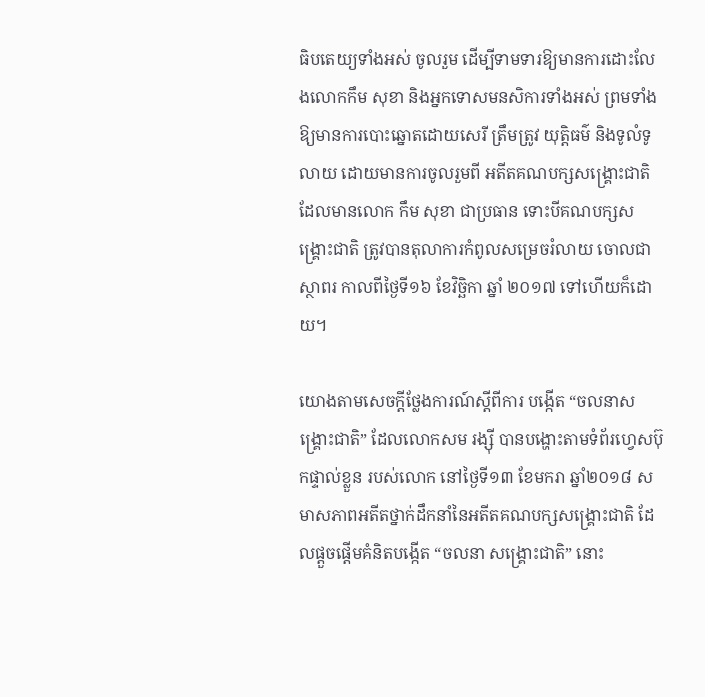ធិបតេយ្យទាំងអស់ ចូលរួម ដើម្បីទាមទារឱ្យមានការដោះលែងលោកកឹម សុខា និងអ្នកទោសមនសិការទាំងអស់ ព្រមទាំង ឱ្យមានការបោះឆ្នោតដោយសេរី ត្រឹមត្រូវ យុត្តិធម៌ និងទូលំទូលាយ ដោយមានការចូលរួមពី អតីតគណបក្សសង្គ្រោះជាតិ ដែលមានលោក កឹម សុខា ជាប្រធាន ទោះបីគណបក្សសង្គ្រោះជាតិ ត្រូវបានតុលាការកំពូលសម្រេចរំលាយ ចោលជាស្ថាពរ កាលពីថ្ងៃទី១៦ ខែវិច្ឆិកា ឆ្នាំ ២០១៧ ទៅហើយក៏ដោយ។

យោងតាមសេចក្តីថ្លែងការណ៍ស្តីពីការ បង្កើត “ចលនាសង្គ្រោះជាតិ” ដែលលោកសម រង្ស៊ី បានបង្ហោះតាមទំព័រហ្វេសប៊ុកផ្ទាល់ខ្លួន របស់លោក នៅថ្ងៃទី១៣ ខែមករា ឆ្នាំ២០១៨ សមាសភាពអតីតថ្នាក់ដឹកនាំនៃអតីតគណបក្សសង្គ្រោះជាតិ ដែលផ្តួចផ្តើមគំនិតបង្កើត “ចលនា សង្គ្រោះជាតិ” នោះ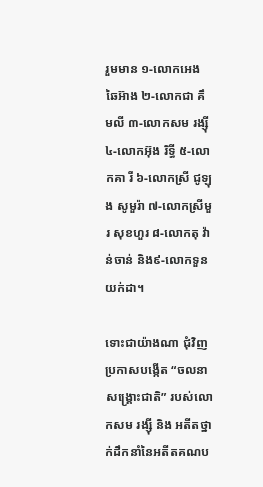រួមមាន ១-លោកអេង ឆៃអ៊ាង ២-លោកជា គឹមលី ៣-លោកសម រង្ស៊ី ៤-លោកអ៊ុង រិទ្ធី ៥-លោកគា រី ៦-លោកស្រី ជូឡុង សូមួរ៉ា ៧-លោកស្រីមួរ សុខហួរ ៨-លោកតុ វ៉ាន់ចាន់ និង៩-លោកទួន យក់ដា។

ទោះជាយ៉ាងណា ជុំវិញប្រកាសបង្កើត “ចលនាសង្គ្រោះជាតិ” របស់លោកសម រង្ស៊ី និង អតីតថ្នាក់ដឹកនាំនៃអតីតគណប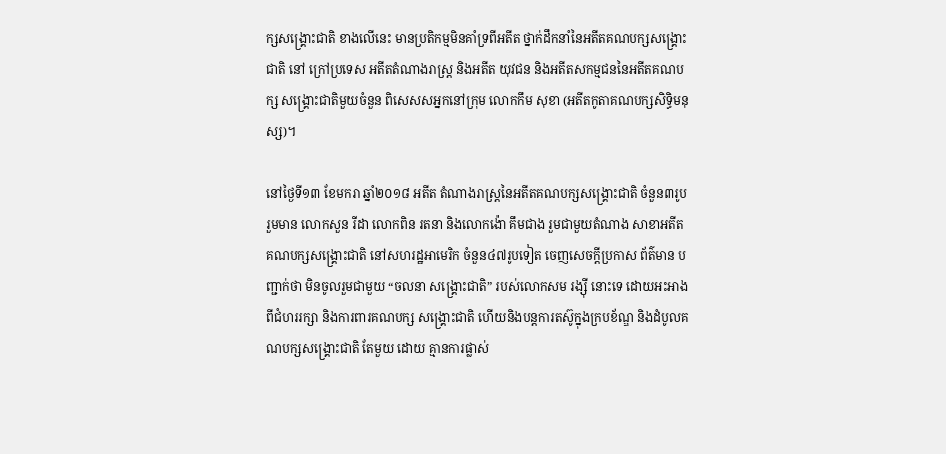ក្សសង្គ្រោះជាតិ ខាងលើនេះ មានប្រតិកម្មមិនគាំទ្រពីអតីត ថ្នាក់ដឹកនាំនៃអតីតគណបក្សសង្គ្រោះជាតិ នៅ ក្រៅប្រទេស អតីតតំណាងរាស្ត្រ និងអតីត យុវជន និងអតីតសកម្មជននៃអតីតគណបក្ស សង្គ្រោះជាតិមួយចំនួន ពិសេសសអ្នកនៅក្រុម លោកកឹម សុខា (អតីតកូតាគណបក្សសិទ្ធិមនុស្ស)។

នៅថ្ងៃទី១៣ ខែមករា ឆ្នាំ២០១៨ អតីត តំណាងរាស្ត្រនៃអតីតគណបក្សសង្គ្រោះជាតិ ចំនួន៣រូប រួមមាន លោកសួន រីដា លោកពិន រតនា និងលោកង៉ោ គឹមជាង រួមជាមួយតំណាង សាខាអតីតគណបក្សសង្គ្រោះជាតិ នៅសហរដ្ឋអាមេរិក ចំនួន៤៧រូបទៀត ចេញសេចក្តីប្រកាស ព័ត៌មាន បញ្ជាក់ថា មិនចូលរួមជាមួយ “ចលនា សង្គ្រោះជាតិ” របស់លោកសម រង្ស៊ី នោះទេ ដោយអះអាងពីជំហររក្សា និងការពារគណបក្ស សង្គ្រោះជាតិ ហើយនិងបន្តការតស៊ូក្នុងក្របខ័ណ្ឌ និងដំបូលគណបក្សសង្គ្រោះជាតិ តែមួយ ដោយ គ្មានការផ្លាស់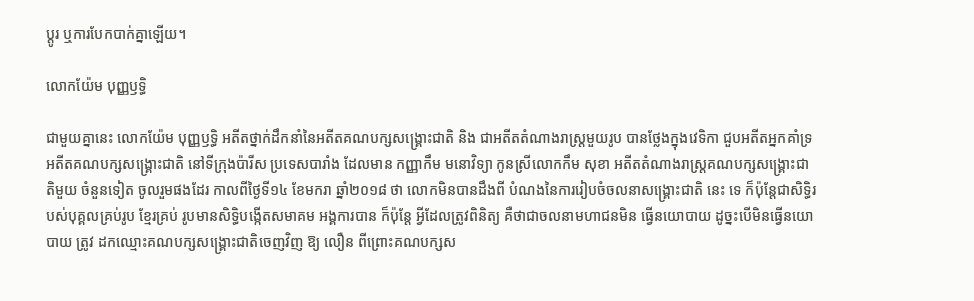ប្តូរ ឬការបែកបាក់គ្នាឡើយ។

លោកយ៉ែម បុញ្ញឫទ្ធិ

ជាមួយគ្នានេះ លោកយ៉ែម បុញ្ញឫទ្ធិ អតីតថ្នាក់ដឹកនាំនៃអតីតគណបក្សសង្គ្រោះជាតិ និង ជាអតីតតំណាងរាស្ត្រមួយរូប បានថ្លែងក្នុងវេទិកា ជួបអតីតអ្នកគាំទ្រអតីតគណបក្សសង្គ្រោះជាតិ នៅទីក្រុងប៉ារីស ប្រទេសបារាំង ដែលមាន កញ្ញាកឹម មនោវិទ្យា កូនស្រីលោកកឹម សុខា អតីតតំណាងរាស្ត្រគណបក្សសង្គ្រោះជាតិមួយ ចំនួនទៀត ចូលរួមផងដែរ កាលពីថ្ងៃទី១៤ ខែមករា ឆ្នាំ២០១៨ ថា លោកមិនបានដឹងពី បំណងនៃការរៀបចំចលនាសង្គ្រោះជាតិ នេះ ទេ ក៏ប៉ុន្តែជាសិទ្ធិរបស់បុគ្គលគ្រប់រូប ខ្មែរគ្រប់ រូបមានសិទ្ធិបង្កើតសមាគម អង្គការបាន ក៏ប៉ុន្តែ អ្វីដែលត្រូវពិនិត្យ គឺថាជាចលនាមហាជនមិន ធ្វើនយោបាយ ដូច្នះបើមិនធ្វើនយោបាយ ត្រូវ ដកឈ្មោះគណបក្សសង្គ្រោះជាតិចេញវិញ ឱ្យ លឿន ពីព្រោះគណបក្សស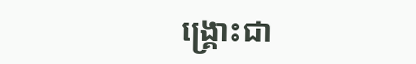ង្គ្រោះជា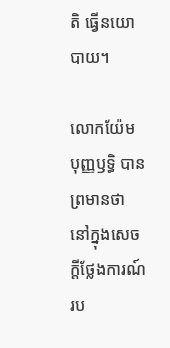តិ ធ្វើនយោបាយ។

លោកយ៉ែម បុញ្ញឫទ្ធិ បានព្រមានថា នៅក្នុងសេចក្តីថ្លែងការណ៍រប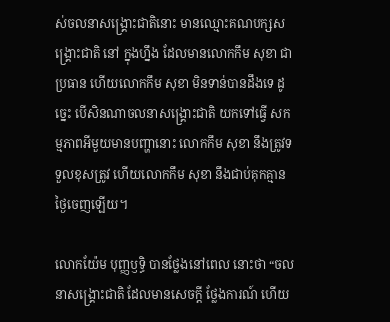ស់ចលនាសង្គ្រោះជាតិនោះ មានឈ្មោះគណបក្សសង្គ្រោះជាតិ នៅ ក្នុងហ្នឹង ដែលមានលោកកឹម សុខា ជាប្រធាន ហើយលោកកឹម សុខា មិនទាន់បានដឹងទេ ដូច្នេះ បើសិនណាចលនាសង្គ្រោះជាតិ យកទៅធ្វើ សកម្មភាពអីមួយមានបញ្ហានោះ លោកកឹម សុខា នឹងត្រូវទទួលខុសត្រូវ ហើយលោកកឹម សុខា នឹងជាប់គុកគ្មានថ្ងៃចេញឡើយ។

លោកយ៉ែម បុញ្ញឫទ្ធិ បានថ្លែងនៅពេល នោះថា “ចលនាសង្គ្រោះជាតិ ដែលមានសេចក្តី ថ្លែងការណ៍ ហើយ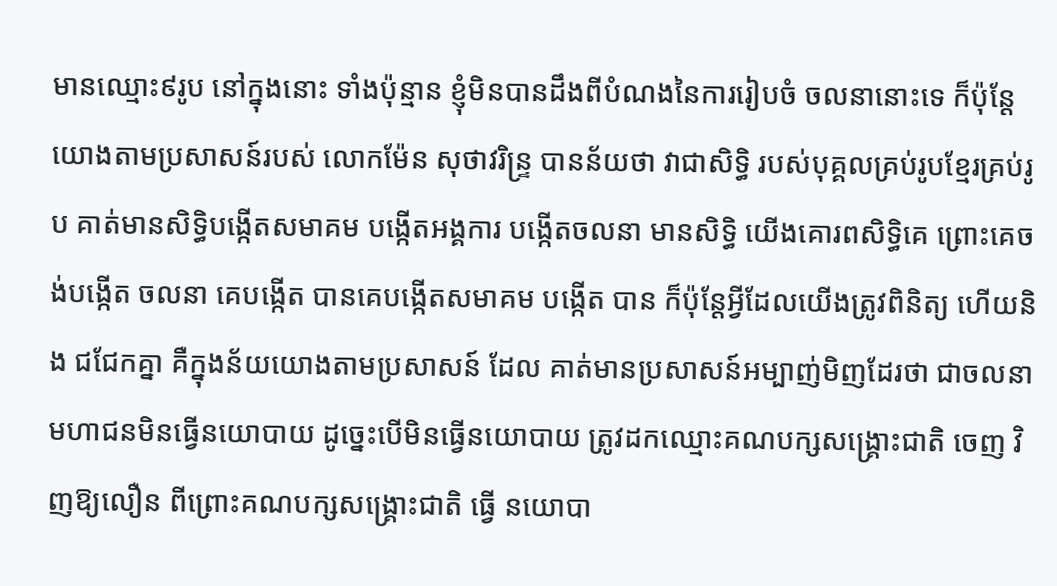មានឈ្មោះ៩រូប នៅក្នុងនោះ ទាំងប៉ុន្មាន ខ្ញុំមិនបានដឹងពីបំណងនៃការរៀបចំ ចលនានោះទេ ក៏ប៉ុន្តែយោងតាមប្រសាសន៍របស់ លោកម៉ែន សុថាវរិន្ទ្រ បានន័យថា វាជាសិទ្ធិ របស់បុគ្គលគ្រប់រូបខ្មែរគ្រប់រូប គាត់មានសិទ្ធិបង្កើតសមាគម បង្កើតអង្គការ បង្កើតចលនា មានសិទ្ធិ យើងគោរពសិទ្ធិគេ ព្រោះគេចង់បង្កើត ចលនា គេបង្កើត បានគេបង្កើតសមាគម បង្កើត បាន ក៏ប៉ុន្តែអ្វីដែលយើងត្រូវពិនិត្យ ហើយនិង ជជែកគ្នា គឺក្នុងន័យយោងតាមប្រសាសន៍ ដែល គាត់មានប្រសាសន៍អម្បាញ់មិញដែរថា ជាចលនា មហាជនមិនធ្វើនយោបាយ ដូច្នេះបើមិនធ្វើនយោបាយ ត្រូវដកឈ្មោះគណបក្សសង្គ្រោះជាតិ ចេញ វិញឱ្យលឿន ពីព្រោះគណបក្សសង្គ្រោះជាតិ ធ្វើ នយោបា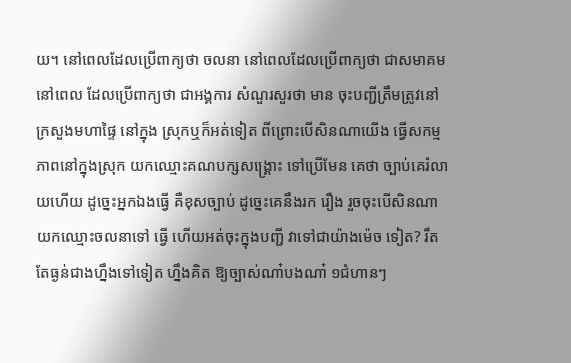យ។ នៅពេលដែលប្រើពាក្យថា ចលនា នៅពេលដែលប្រើពាក្យថា ជាសមាគម នៅពេល ដែលប្រើពាក្យថា ជាអង្គការ សំណួរសួរថា មាន ចុះបញ្ជីត្រឹមត្រូវនៅក្រសួងមហាផ្ទៃ នៅក្នុង ស្រុកឬក៏អត់ទៀត ពីព្រោះបើសិនណាយើង ធ្វើសកម្មភាពនៅក្នុងស្រុក យកឈ្មោះគណបក្សសង្គ្រោះ ទៅប្រើមែន គេថា ច្បាប់គេរំលាយហើយ ដូច្នេះអ្នកឯងធ្វើ គឺខុសច្បាប់ ដូច្នេះគេនឹងរក រឿង រួចចុះបើសិនណាយកឈ្មោះចលនាទៅ ធ្វើ ហើយអត់ចុះក្នុងបញ្ជី វាទៅជាយ៉ាងម៉េច ទៀត? រឹតតែធ្ងន់ជាងហ្នឹងទៅទៀត ហ្នឹងគិត ឱ្យច្បាស់ណា៎បងណា៎ ១ជំហានៗ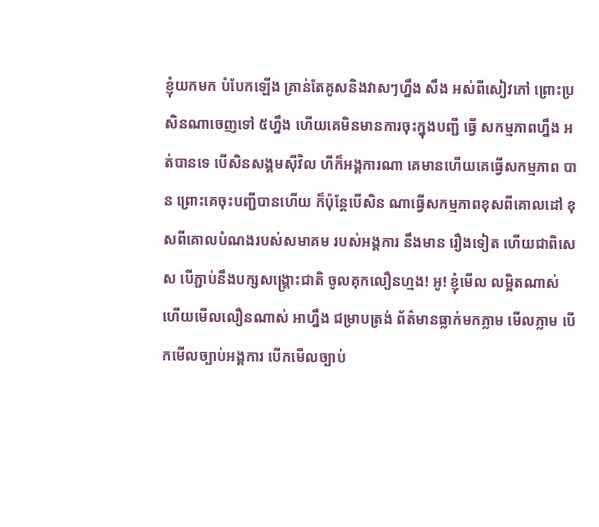ខ្ញុំយកមក បំបែកឡើង គ្រាន់តែគូសនិងវាសៗហ្នឹង សឹង អស់ពីសៀវភៅ ព្រោះប្រសិនណាចេញទៅ ៥ហ្នឹង ហើយគេមិនមានការចុះក្នុងបញ្ជី ធ្វើ សកម្មភាពហ្នឹង អត់បានទេ បើសិនសង្គមស៊ីវិល ហីក៏អង្គការណា គេមានហើយគេធ្វើសកម្មភាព បាន ព្រោះគេចុះបញ្ជីបានហើយ ក៏ប៉ុន្តែបើសិន ណាធ្វើសកម្មភាពខុសពីគោលដៅ ខុសពីគោលបំណងរបស់សមាគម របស់អង្គការ នឹងមាន រឿងទៀត ហើយជាពិសេស បើភ្ជាប់នឹងបក្សសង្គ្រោះជាតិ ចូលគុកលឿនហ្មង! អូ! ខ្ញុំមើល លម្អិតណាស់ ហើយមើលលឿនណាស់ អាហ្នឹង ជម្រាបត្រង់ ព័ត៌មានធ្លាក់មកភ្លាម មើលភ្លាម បើកមើលច្បាប់អង្គការ បើកមើលច្បាប់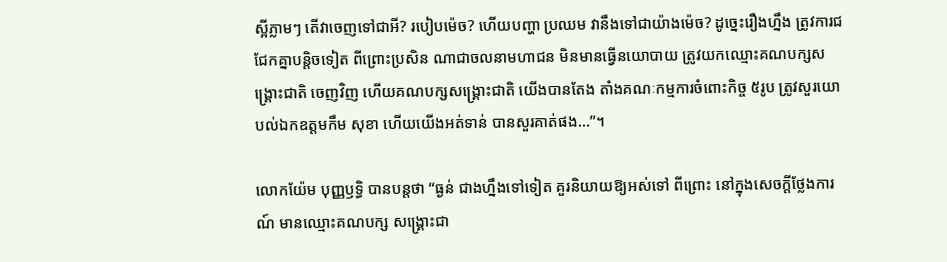ស្អីភ្លាមៗ តើវាចេញទៅជាអី? របៀបម៉េច? ហើយបញ្ហា ប្រឈម វានឹងទៅជាយ៉ាងម៉េច? ដូច្នេះរឿងហ្នឹង ត្រូវការជជែកគ្នាបន្តិចទៀត ពីព្រោះប្រសិន ណាជាចលនាមហាជន មិនមានធ្វើនយោបាយ ត្រូវយកឈ្មោះគណបក្សសង្គ្រោះជាតិ ចេញវិញ ហើយគណបក្សសង្គ្រោះជាតិ យើងបានតែង តាំងគណៈកម្មការចំពោះកិច្ច ៥រូប ត្រូវសួរយោបល់ឯកឧត្តមកឹម សុខា ហើយយើងអត់ទាន់ បានសួរគាត់ផង…”។

លោកយ៉ែម បុញ្ញឫទ្ធិ បានបន្តថា “ធ្ងន់ ជាងហ្នឹងទៅទៀត គួរនិយាយឱ្យអស់ទៅ ពីព្រោះ នៅក្នុងសេចក្តីថ្លែងការណ៍ មានឈ្មោះគណបក្ស សង្គ្រោះជា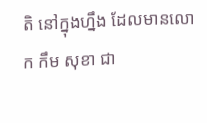តិ នៅក្នុងហ្នឹង ដែលមានលោក កឹម សុខា ជា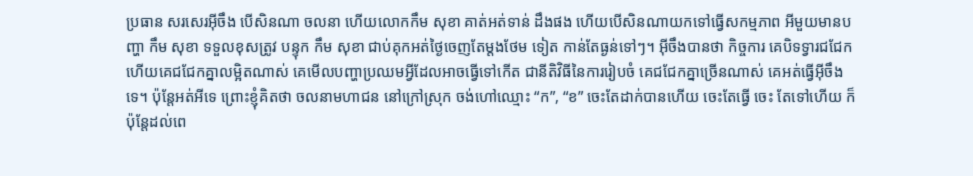ប្រធាន សរសេរអ៊ីចឹង បើសិនណា ចលនា ហើយលោកកឹម សុខា គាត់អត់ទាន់ ដឹងផង ហើយបើសិនណាយកទៅធ្វើសកម្មភាព អីមួយមានបញ្ហា កឹម សុខា ទទួលខុសត្រូវ បន្ទុក កឹម សុខា ជាប់គុកអត់ថ្ងៃចេញតែម្តងថែម ទៀត កាន់តែធ្ងន់ទៅៗ។ អ៊ីចឹងបានថា កិច្ចការ គេបិទទ្វារជជែក ហើយគេជជែកគ្នាលម្អិតណាស់ គេមើលបញ្ហាប្រឈមអ្វីដែលអាចធ្វើទៅកើត ជានីតិវិធីនៃការរៀបចំ គេជជែកគ្នាច្រើនណាស់ គេអត់ធ្វើអ៊ីចឹងទេ។ ប៉ុន្តែអត់អីទេ ព្រោះខ្ញុំគិតថា ចលនាមហាជន នៅក្រៅស្រុក ចង់ហៅឈ្មោះ “ក”, “ខ” ចេះតែដាក់បានហើយ ចេះតែធ្វើ ចេះ តែទៅហើយ ក៏ប៉ុន្តែដល់ពេ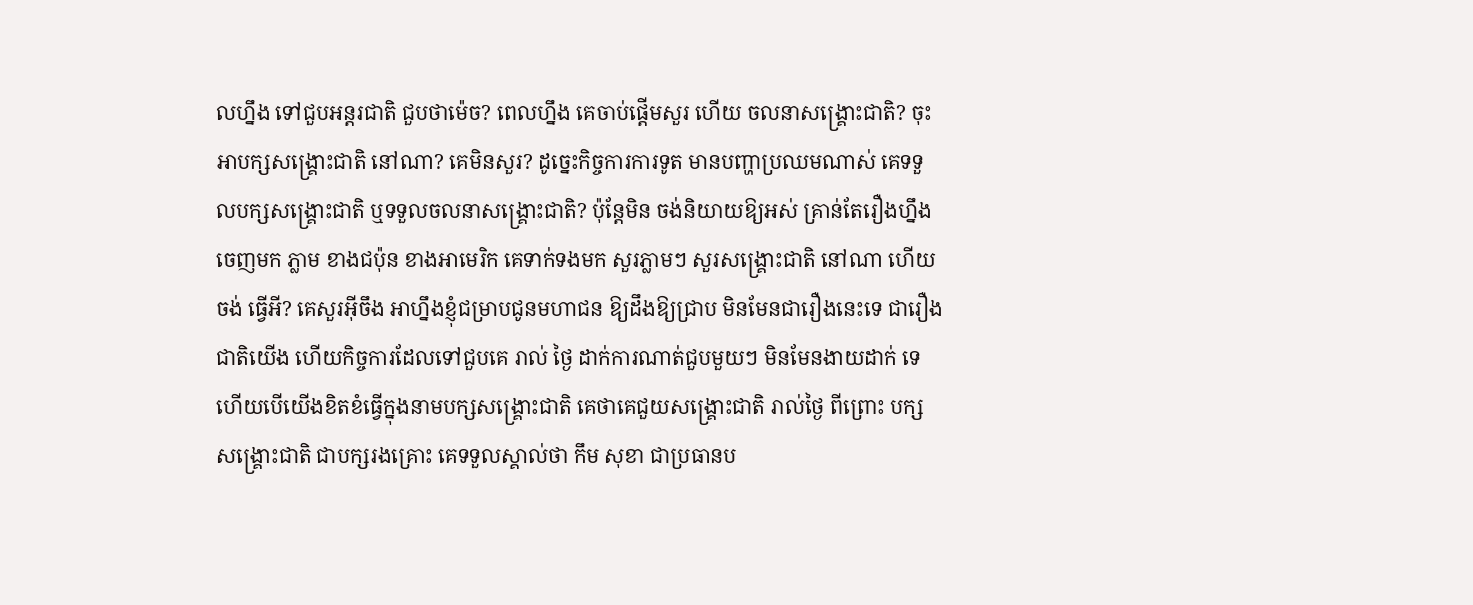លហ្នឹង ទៅជួបអន្តរជាតិ ជួបថាម៉េច? ពេលហ្នឹង គេចាប់ផ្តើមសួរ ហើយ ចលនាសង្គ្រោះជាតិ? ចុះអាបក្សសង្គ្រោះជាតិ នៅណា? គេមិនសួរ? ដូច្នេះកិច្ចការការទូត មានបញ្ហាប្រឈមណាស់ គេទទួលបក្សសង្គ្រោះជាតិ ឬទទួលចលនាសង្គ្រោះជាតិ? ប៉ុន្តែមិន ចង់និយាយឱ្យអស់ គ្រាន់តែរឿងហ្នឹងចេញមក ភ្លាម ខាងជប៉ុន ខាងអាមេរិក គេទាក់ទងមក សួរភ្លាមៗ សួរសង្គ្រោះជាតិ នៅណា ហើយចង់ ធ្វើអី? គេសួរអ៊ីចឹង អាហ្នឹងខ្ញុំជម្រាបជូនមហាជន ឱ្យដឹងឱ្យជ្រាប មិនមែនជារឿងនេះទេ ជារឿង ជាតិយើង ហើយកិច្ចការដែលទៅជួបគេ រាល់ ថ្ងៃ ដាក់ការណាត់ជួបមួយៗ មិនមែនងាយដាក់ ទេ ហើយបើយើងខិតខំធ្វើក្នុងនាមបក្សសង្គ្រោះជាតិ គេថាគេជួយសង្គ្រោះជាតិ រាល់ថ្ងៃ ពីព្រោះ បក្សសង្គ្រោះជាតិ ជាបក្សរងគ្រោះ គេទទួលស្គាល់ថា កឹម សុខា ជាប្រធានប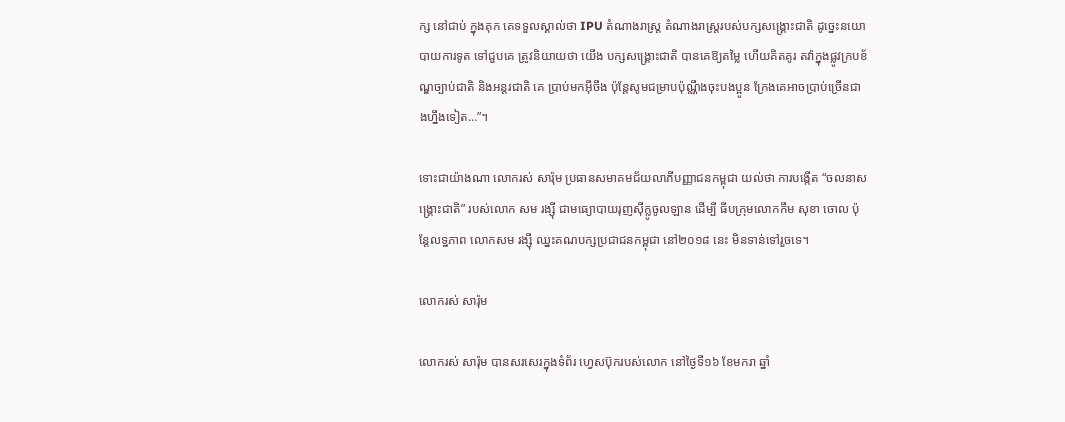ក្ស នៅជាប់ ក្នុងគុក គេទទួលស្គាល់ថា IPU តំណាងរាស្ត្រ តំណាងរាស្ត្ររបស់បក្សសង្គ្រោះជាតិ ដូច្នេះនយោបាយការទូត ទៅជួបគេ ត្រូវនិយាយថា យើង បក្សសង្គ្រោះជាតិ បានគេឱ្យតម្លៃ ហើយគិតគូរ តវ៉ាក្នុងផ្លូវក្របខ័ណ្ឌច្បាប់ជាតិ និងអន្តរជាតិ គេ ប្រាប់មកអ៊ីចឹង ប៉ុន្តែសូមជម្រាបប៉ុណ្ណឹងចុះបងប្អូន ក្រែងគេអាចប្រាប់ច្រើនជាងហ្នឹងទៀត…”។

ទោះជាយ៉ាងណា លោករស់ សារ៉ុម ប្រធានសមាគមជ័យលាភីបញ្ញាជនកម្ពុជា យល់ថា ការបង្កើត “ចលនាសង្គ្រោះជាតិ” របស់លោក សម រង្ស៊ី ជាមធ្យោបាយរុញស៊ីក្លូចូលឡាន ដើម្បី ធីបក្រុមលោកកឹម សុខា ចោល ប៉ុន្តែលទ្ឋភាព លោកសម រង្ស៊ី ឈ្នះគណបក្សប្រជាជនកម្ពុជា នៅ២០១៨ នេះ មិនទាន់ទៅរួចទេ។

លោករស់ សារ៉ុម

លោករស់ សារ៉ុម បានសរសេរក្នុងទំព័រ ហ្វេសប៊ុករបស់លោក នៅថ្ងៃទី១៦ ខែមករា ឆ្នាំ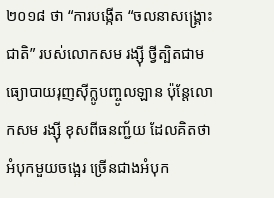២០១៨ ថា “ការបង្កើត “ចលនាសង្គ្រោះជាតិ” របស់លោកសម រង្ស៊ី ថ្វីត្បិតជាមធ្យោបាយរុញស៊ីក្លូបញ្ចូលឡាន ប៉ុន្តែលោកសម រង្ស៊ី ខុសពីធនញ្ជ័យ ដែលគិតថា អំបុកមួយចង្អេរ ច្រើនជាងអំបុក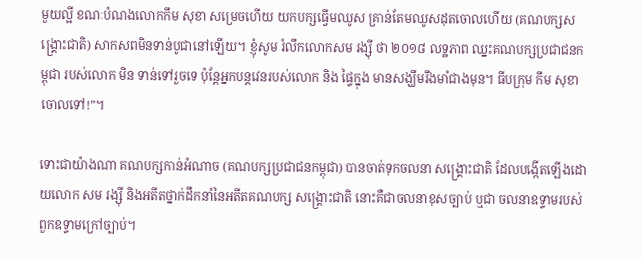មួយល្អី ខណៈបំណងលោកកឹម សុខា សម្រេចហើយ យកបក្សធ្វើមឈូស គ្រាន់តែមឈូសដុតចោលហើយ (គណបក្សសង្គ្រោះជាតិ) សាកសពមិនទាន់បូជានៅឡើយ។ ខ្ញុំសូម រំលឹកលោកសម រង្ស៊ី ថា ២០១៨ លទ្ឋភាព ឈ្នះគណបក្សប្រជាជនកម្ពុជា របស់លោក មិន ទាន់ទៅរួចទេ ប៉ុន្តែអ្នកបន្តវេនរបស់លោក និង ផ្ទៃក្នុង មានសង្ឃឹមរឹងមាំជាងមុន។ ធីបក្រុម កឹម សុខា ចោលទៅ!”។

ទោះជាយ៉ាងណា គណបក្សកាន់អំណាច (គណបក្សប្រជាជនកម្ពុជា) បានចាត់ទុកចលនា សង្គ្រោះជាតិ ដែលបង្កើតឡើងដោយលោក សម រង្ស៊ី និងអតីតថ្នាក់ដឹកនាំនៃអតីតគណបក្ស សង្គ្រោះជាតិ នោះគឺជាចលនាខុសច្បាប់ ឬជា ចលនាឧទ្ទាមរបស់ពួកឧទ្ទាមក្រៅច្បាប់។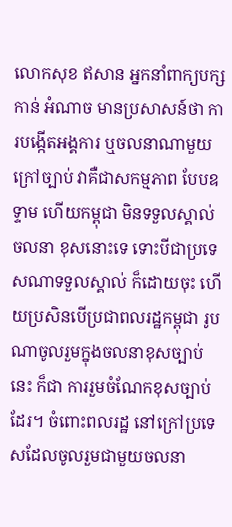លោកសុខ ឥសាន អ្នកនាំពាក្យបក្សកាន់ អំណាច មានប្រសាសន៍ថា ការបង្កើតអង្គការ ឬចលនាណាមួយក្រៅច្បាប់ វាគឺជាសកម្មភាព បែបឧទ្ទាម ហើយកម្ពុជា មិនទទួលស្គាល់ចលនា ខុសនោះទេ ទោះបីជាប្រទេសណាទទួលស្គាល់ ក៏ដោយចុះ ហើយប្រសិនបើប្រជាពលរដ្ឋកម្ពុជា រូបណាចូលរួមក្នុងចលនាខុសច្បាប់នេះ ក៏ជា ការរួមចំណែកខុសច្បាប់ដែរ។ ចំពោះពលរដ្ឋ នៅក្រៅប្រទេសដែលចូលរួមជាមួយចលនា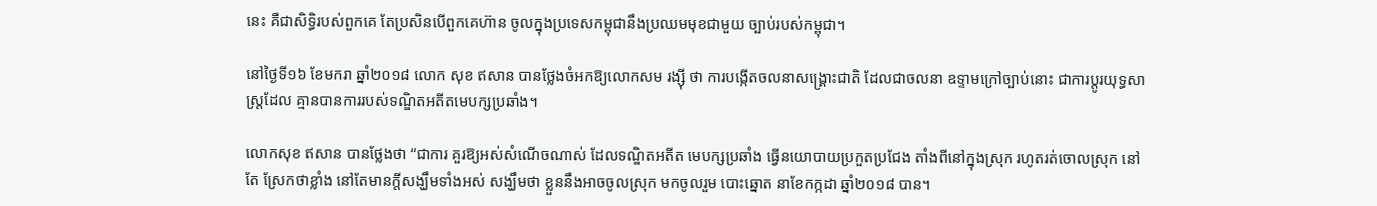នេះ គឺជាសិទ្ធិរបស់ពួកគេ តែប្រសិនបើពួកគេហ៊ាន ចូលក្នុងប្រទេសកម្ពុជានឹងប្រឈមមុខជាមួយ ច្បាប់របស់កម្ពុជា។

នៅថ្ងៃទី១៦ ខែមករា ឆ្នាំ២០១៨ លោក សុខ ឥសាន បានថ្លែងចំអកឱ្យលោកសម រង្ស៊ី ថា ការបង្កើតចលនាសង្គ្រោះជាតិ ដែលជាចលនា ឧទ្ទាមក្រៅច្បាប់នោះ ជាការប្តូរយុទ្ធសាស្ត្រដែល គ្មានបានការរបស់ទណ្ឌិតអតីតមេបក្សប្រឆាំង។

លោកសុខ ឥសាន បានថ្លែងថា “ជាការ គួរឱ្យអស់សំណើចណាស់ ដែលទណ្ឌិតអតីត មេបក្សប្រឆាំង ធ្វើនយោបាយប្រកួតប្រជែង តាំងពីនៅក្នុងស្រុក រហូតរត់ចោលស្រុក នៅតែ ស្រែកថាខ្លាំង នៅតែមានក្តីសង្ឃឹមទាំងអស់ សង្ឃឹមថា ខ្លួននឹងអាចចូលស្រុក មកចូលរួម បោះឆ្នោត នាខែកក្កដា ឆ្នាំ២០១៨ បាន។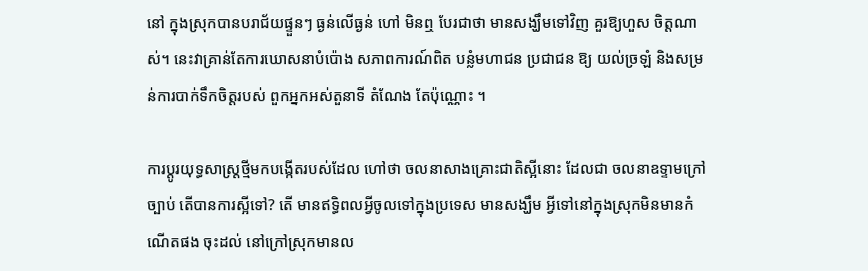នៅ ក្នុងស្រុកបានបរាជ័យផ្ទួនៗ ធ្ងន់លើធ្ងន់ ហៅ មិនឮ បែរជាថា មានសង្ឃឹមទៅវិញ គួរឱ្យហួស ចិត្តណាស់។ នេះវាគ្រាន់តែការឃោសនាបំប៉ោង សភាពការណ៍ពិត បន្លំមហាជន ប្រជាជន ឱ្យ យល់ច្រឡំ និងសម្រន់ការបាក់ទឹកចិត្តរបស់ ពួកអ្នកអស់តួនាទី តំណែង តែប៉ុណ្ណោះ ។

ការប្តូរយុទ្ធសាស្ត្រថ្មីមកបង្កើតរបស់ដែល ហៅថា ចលនាសាងគ្រោះជាតិស្អីនោះ ដែលជា ចលនាឧទ្ទាមក្រៅច្បាប់ តើបានការស្អីទៅ? តើ មានឥទ្ធិពលអ្វីចូលទៅក្នុងប្រទេស មានសង្ឃឹម អ្វីទៅនៅក្នុងស្រុកមិនមានកំណើតផង ចុះដល់ នៅក្រៅស្រុកមានល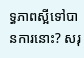ទ្ធភាពស្អីទៅបានការនោះ? សរុ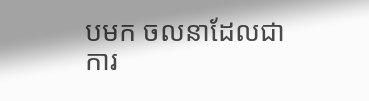បមក ចលនាដែលជាការ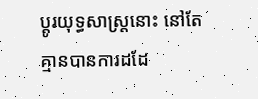ប្តូរយុទ្ធសាស្ត្រនោះ នៅតែគ្មានបានការដដែ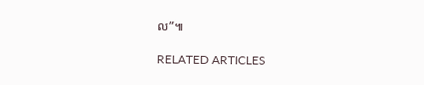ល”៕

RELATED ARTICLES